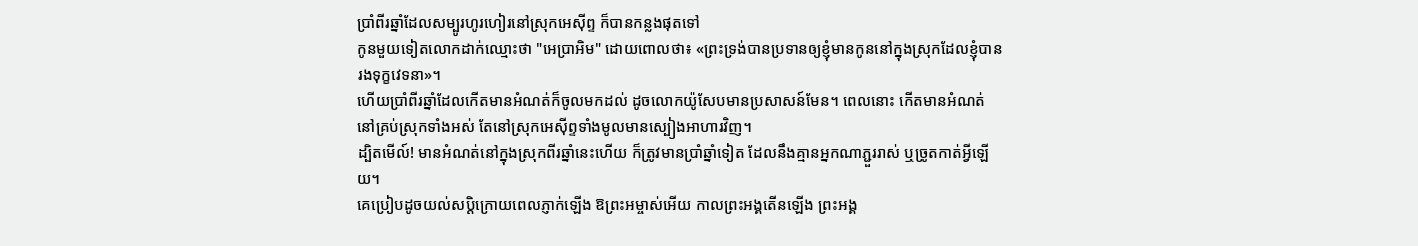ប្រាំពីរឆ្នាំដែលសម្បូរហូរហៀរនៅស្រុកអេស៊ីព្ទ ក៏បានកន្លងផុតទៅ
កូនមួយទៀតលោកដាក់ឈ្មោះថា "អេប្រាអិម" ដោយពោលថា៖ «ព្រះទ្រង់បានប្រទានឲ្យខ្ញុំមានកូននៅក្នុងស្រុកដែលខ្ញុំបានរងទុក្ខវេទនា»។
ហើយប្រាំពីរឆ្នាំដែលកើតមានអំណត់ក៏ចូលមកដល់ ដូចលោកយ៉ូសែបមានប្រសាសន៍មែន។ ពេលនោះ កើតមានអំណត់នៅគ្រប់ស្រុកទាំងអស់ តែនៅស្រុកអេស៊ីព្ទទាំងមូលមានស្បៀងអាហារវិញ។
ដ្បិតមើល៍! មានអំណត់នៅក្នុងស្រុកពីរឆ្នាំនេះហើយ ក៏ត្រូវមានប្រាំឆ្នាំទៀត ដែលនឹងគ្មានអ្នកណាភ្ជួររាស់ ឬច្រូតកាត់អ្វីឡើយ។
គេប្រៀបដូចយល់សប្តិក្រោយពេលភ្ញាក់ឡើង ឱព្រះអម្ចាស់អើយ កាលព្រះអង្គតើនឡើង ព្រះអង្គ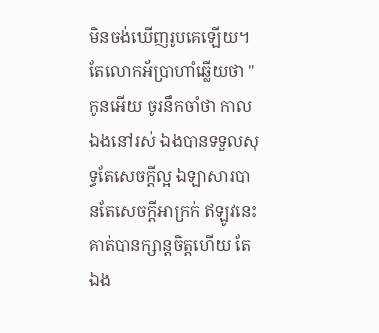មិនចង់ឃើញរូបគេឡើយ។
តែលោកអ័ប្រាហាំឆ្លើយថា "កូនអើយ ចូរនឹកចាំថា កាលឯងនៅរស់ ឯងបានទទួលសុទ្ធតែសេចក្តីល្អ ឯឡាសារបានតែសេចក្តីអាក្រក់ ឥឡូវនេះ គាត់បានក្សាន្តចិត្តហើយ តែឯង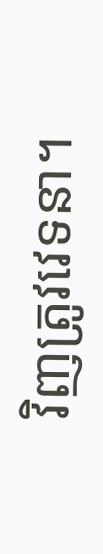វិញត្រូវវេទនា។